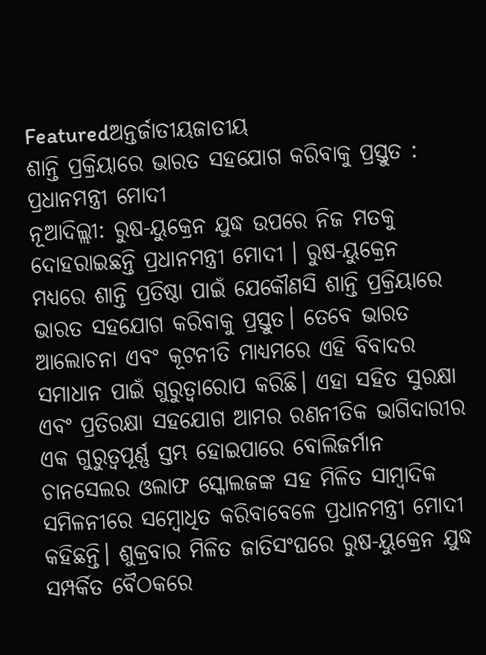Featuredଅନ୍ତର୍ଜାତୀୟଜାତୀୟ
ଶାନ୍ତି ପ୍ରକ୍ରିୟାରେ ଭାରତ ସହଯୋଗ କରିବାକୁ ପ୍ରସ୍ତୁତ : ପ୍ରଧାନମନ୍ତ୍ରୀ ମୋଦୀ
ନୂଆଦିଲ୍ଲୀ: ରୁଷ-ୟୁକ୍ରେନ ଯୁଦ୍ଧ ଉପରେ ନିଜ ମତକୁ ଦୋହରାଇଛନ୍ତି ପ୍ରଧାନମନ୍ତ୍ରୀ ମୋଦୀ । ରୁଷ-ୟୁକ୍ରେନ ମଧ୍ୟରେ ଶାନ୍ତି ପ୍ରତିଷ୍ଠା ପାଇଁ ଯେକୌଣସି ଶାନ୍ତି ପ୍ରକ୍ରିୟାରେ ଭାରତ ସହଯୋଗ କରିବାକୁ ପ୍ରସ୍ତୁତ। ତେବେ ଭାରତ ଆଲୋଚନା ଏବଂ କୂଟନୀତି ମାଧ୍ୟମରେ ଏହି ବିବାଦର ସମାଧାନ ପାଇଁ ଗୁରୁତ୍ୱାରୋପ କରିଛି। ଏହା ସହିତ ସୁରକ୍ଷା ଏବଂ ପ୍ରତିରକ୍ଷା ସହଯୋଗ ଆମର ରଣନୀତିକ ଭାଗିଦାରୀର ଏକ ଗୁରୁତ୍ୱପୂର୍ଣ୍ଣ ସ୍ତମ୍ଭ ହୋଇପାରେ ବୋଲିଜର୍ମାନ ଚାନସେଲର ଓଲାଫ ସ୍କୋଲଜଙ୍କ ସହ ମିଳିତ ସାମ୍ବାଦିକ ସମିଳନୀରେ ସମ୍ବୋଧିତ କରିବାବେଳେ ପ୍ରଧାନମନ୍ତ୍ରୀ ମୋଦୀ କହିଛନ୍ତି। ଶୁକ୍ରବାର ମିଳିତ ଜାତିସଂଘରେ ରୁଷ-ୟୁକ୍ରେନ ଯୁଦ୍ଧ ସମ୍ପର୍କିତ ବୈଠକରେ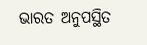ଭାରତ ଅନୁପସ୍ଥିତ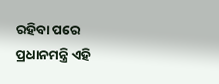ରହିବା ପରେ ପ୍ରଧାନମନ୍ତ୍ରି ଏହି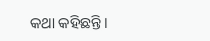କଥା କହିଛନ୍ତି।